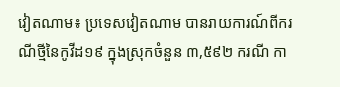វៀតណាម៖ ប្រទេសវៀតណាម បានរាយការណ៍ពីករណីថ្មីនៃកូវីដ១៩ ក្នុងស្រុកចំនួន ៣,៥៩២ ករណី កា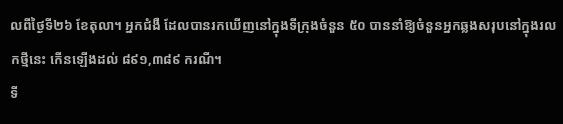លពីថ្ងៃទី២៦ ខែតុលា។ អ្នកជំងឺ ដែលបានរកឃើញនៅក្នុងទីក្រុងចំនួន ៥០ បាននាំឱ្យចំនួនអ្នកឆ្លងសរុបនៅក្នុងរលកថ្មីនេះ កើនឡើងដល់ ៨៩១,៣៨៩ ករណី។
ទី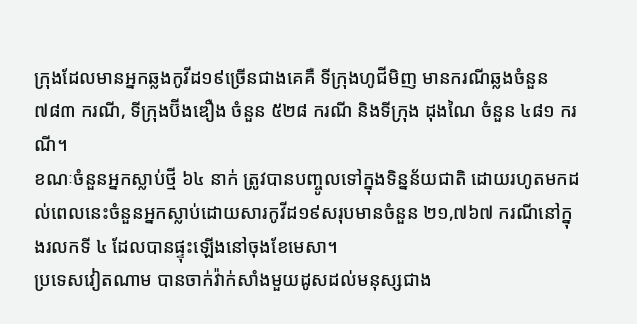ក្រុងដែលមានអ្នកឆ្លងកូវីដ១៩ច្រើនជាងគេគឺ ទីក្រុងហូជីមិញ មានករណីឆ្លងចំនួន ៧៨៣ ករណី, ទីក្រុងប៊ីងឌឿង ចំនួន ៥២៨ ករណី និងទីក្រុង ដុងណៃ ចំនួន ៤៨១ ករណី។
ខណៈចំនួនអ្នកស្លាប់ថ្មី ៦៤ នាក់ ត្រូវបានបញ្ចូលទៅក្នុងទិន្នន័យជាតិ ដោយរហូតមកដល់ពេលនេះចំនួនអ្នកស្លាប់ដោយសារកូវីដ១៩សរុបមានចំនួន ២១,៧៦៧ ករណីនៅក្នុងរលកទី ៤ ដែលបានផ្ទុះឡើងនៅចុងខែមេសា។
ប្រទេសវៀតណាម បានចាក់វ៉ាក់សាំងមួយដូសដល់មនុស្សជាង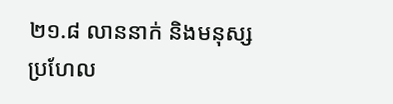២១.៨ លាននាក់ និងមនុស្សប្រហែល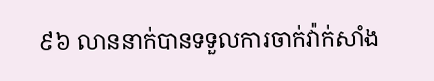៩៦ លាននាក់បានទទួលការចាក់វ៉ាក់សាំង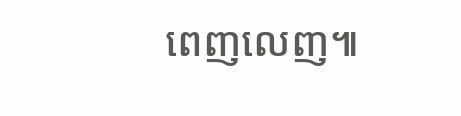ពេញលេញ៕